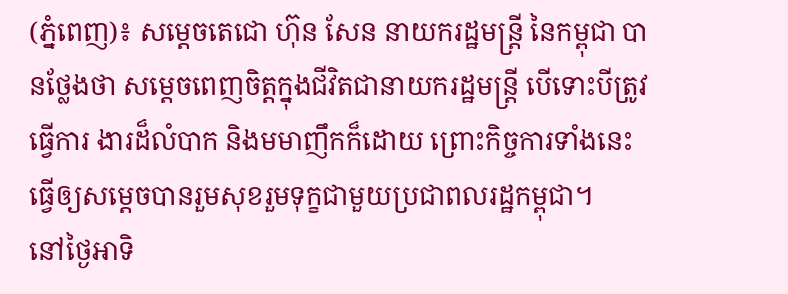(ភ្នំពេញ)៖ សម្តេចតេជោ ហ៊ុន សែន នាយករដ្ឋមន្រ្តី នៃកម្ពុជា បានថ្លែងថា សម្តេចពេញចិត្តក្នុងជីវិតជានាយករដ្ឋមន្រ្តី បើទោះបីត្រូវធ្វើការ ងារដ៏លំបាក និងមមាញឹកក៏ដោយ ព្រោះកិច្ចការទាំងនេះ ធ្វើឲ្យសម្តេចបានរួមសុខរួមទុក្ខជាមួយប្រជាពលរដ្ឋកម្ពុជា។
នៅថ្ងៃអាទិ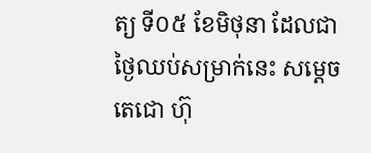ត្យ ទី០៥ ខែមិថុនា ដែលជាថ្ងៃឈប់សម្រាក់នេះ សម្តេចតេជោ ហ៊ុ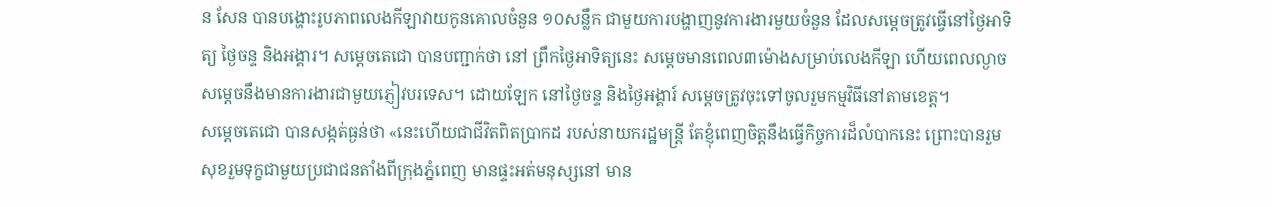ន សែន បានបង្ហោះរូបភាពលេងកីឡាវាយកូនគោលចំនួន ១០សន្លឹក ជាមួយការបង្ហាញនូវការងារមួយចំនួន ដែលសម្តេចត្រូវធ្វើនៅថ្ងៃអាទិត្យ ថ្ងៃចន្ទ និងអង្គារ។ សម្តេចតេជោ បានបញ្ជាក់ថា នៅ ព្រឹកថ្ងៃអាទិត្យនេះ សម្តេចមានពេល៣ម៉ោងសម្រាប់លេងកីឡា ហើយពេលល្ងាច សម្តេចនឹងមានការងារជាមួយភ្ញៀវបរទេស។ ដោយឡែក នៅថ្ងៃចន្ទ និងថ្ងៃអង្គារ៍ សម្តេចត្រូវចុះទៅចូលរួមកម្មវិធីនៅតាមខេត្ត។
សម្តេចតេជោ បានសង្កត់ធ្ងន់ថា «នេះហើយជាជីវិតពិតប្រាកដ របស់នាយករដ្ឋមន្ត្រី តែខ្ញុំពេញចិត្តនឹងធ្វើកិច្ចការដ៏លំបាកនេះ ព្រោះបានរួម សុខរួមទុក្ខជាមួយប្រជាជនតាំងពីក្រុងភ្នំពេញ មានផ្ទះអត់មនុស្សនៅ មាន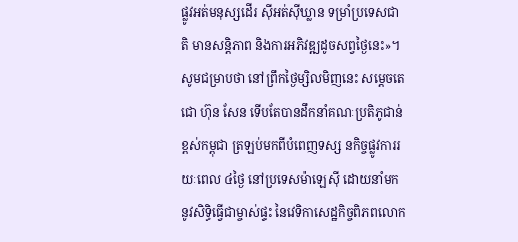ផ្លូវអត់មនុស្សដើរ ស៊ីអត់ស៊ីឃ្លាន ទម្រាំប្រទេសជាតិ មានសន្តិភាព និងការអភិវឌ្ឍដូចសព្វថ្ងៃនេះ»។
សូមជម្រាបថា នៅព្រឹកថ្ងៃម្សិលមិញនេះ សម្តេចតេជោ ហ៊ុន សែន ទើបតែបានដឹកនាំគណៈប្រតិភូជាន់ខ្ពស់កម្ពុជា ត្រឡប់មកពីបំពេញទស្ស នកិច្ចផ្លូវការរយៈពេល ៤ថ្ងៃ នៅប្រទេសម៉ាឡេស៊ី ដោយនាំមកនូវសិទ្ធិធ្វើជាម្ចាស់ផ្ទះ នៃវេទិកាសេដ្ឋកិច្ចពិភពលោក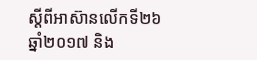ស្តីពីអាស៊ានលើកទី២៦ ឆ្នាំ២០១៧ និង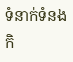ទំនាក់ទំនងកិ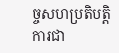ច្ចសហប្រតិបត្តិការជា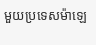មួយប្រទេសម៉ាឡេ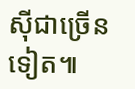ស៊ីជាច្រើនទៀត៕